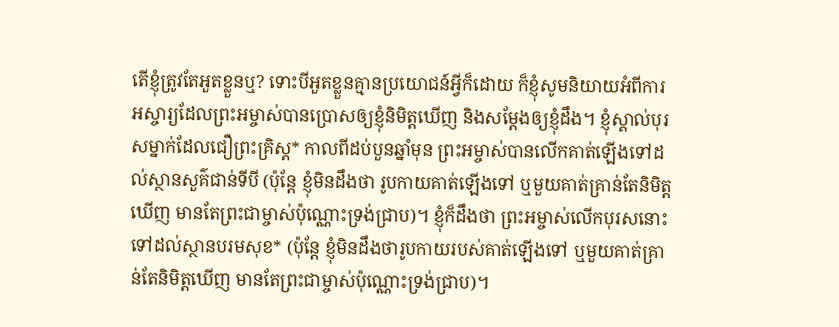តើខ្ញុំត្រូវតែអួតខ្លួនឬ? ទោះបីអួតខ្លួនគ្មានប្រយោជន៍អ្វីក៏ដោយ ក៏ខ្ញុំសូមនិយាយអំពីការអស្ចារ្យដែលព្រះអម្ចាស់បានប្រោសឲ្យខ្ញុំនិមិត្តឃើញ និងសម្តែងឲ្យខ្ញុំដឹង។ ខ្ញុំស្គាល់បុរសម្នាក់ដែលជឿព្រះគ្រិស្ត* កាលពីដប់បួនឆ្នាំមុន ព្រះអម្ចាស់បានលើកគាត់ឡើងទៅដល់ស្ថានសួគ៌ជាន់ទីបី (ប៉ុន្តែ ខ្ញុំមិនដឹងថា រូបកាយគាត់ឡើងទៅ ឬមួយគាត់គ្រាន់តែនិមិត្តឃើញ មានតែព្រះជាម្ចាស់ប៉ុណ្ណោះទ្រង់ជ្រាប)។ ខ្ញុំក៏ដឹងថា ព្រះអម្ចាស់លើកបុរសនោះទៅដល់ស្ថានបរមសុខ* (ប៉ុន្តែ ខ្ញុំមិនដឹងថារូបកាយរបស់គាត់ឡើងទៅ ឬមួយគាត់គ្រាន់តែនិមិត្តឃើញ មានតែព្រះជាម្ចាស់ប៉ុណ្ណោះទ្រង់ជ្រាប)។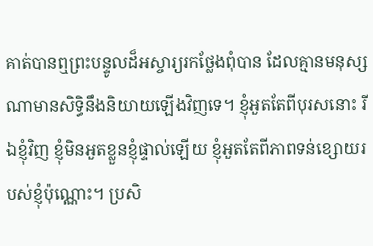គាត់បានឮព្រះបន្ទូលដ៏អស្ចារ្យរកថ្លែងពុំបាន ដែលគ្មានមនុស្សណាមានសិទ្ធិនឹងនិយាយឡើងវិញទេ។ ខ្ញុំអួតតែពីបុរសនោះ រីឯខ្ញុំវិញ ខ្ញុំមិនអួតខ្លួនខ្ញុំផ្ទាល់ឡើយ ខ្ញុំអួតតែពីភាពទន់ខ្សោយរបស់ខ្ញុំប៉ុណ្ណោះ។ ប្រសិ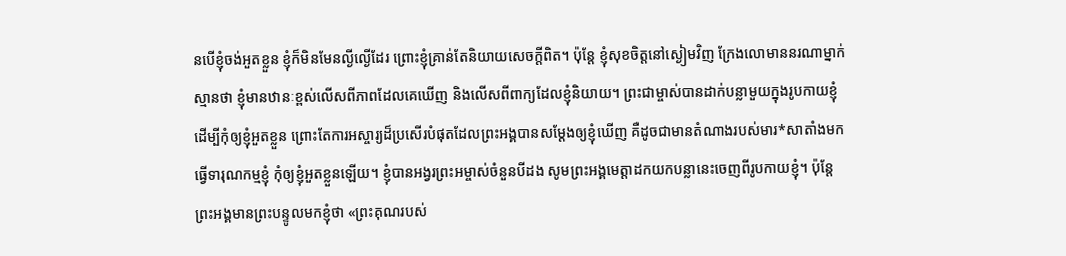នបើខ្ញុំចង់អួតខ្លួន ខ្ញុំក៏មិនមែនល្ងីល្ងើដែរ ព្រោះខ្ញុំគ្រាន់តែនិយាយសេចក្ដីពិត។ ប៉ុន្តែ ខ្ញុំសុខចិត្តនៅស្ងៀមវិញ ក្រែងលោមាននរណាម្នាក់ស្មានថា ខ្ញុំមានឋានៈខ្ពស់លើសពីភាពដែលគេឃើញ និងលើសពីពាក្យដែលខ្ញុំនិយាយ។ ព្រះជាម្ចាស់បានដាក់បន្លាមួយក្នុងរូបកាយខ្ញុំ ដើម្បីកុំឲ្យខ្ញុំអួតខ្លួន ព្រោះតែការអស្ចារ្យដ៏ប្រសើរបំផុតដែលព្រះអង្គបានសម្តែងឲ្យខ្ញុំឃើញ គឺដូចជាមានតំណាងរបស់មារ*សាតាំងមកធ្វើទារុណកម្មខ្ញុំ កុំឲ្យខ្ញុំអួតខ្លួនឡើយ។ ខ្ញុំបានអង្វរព្រះអម្ចាស់ចំនួនបីដង សូមព្រះអង្គមេត្តាដកយកបន្លានេះចេញពីរូបកាយខ្ញុំ។ ប៉ុន្តែ ព្រះអង្គមានព្រះបន្ទូលមកខ្ញុំថា «ព្រះគុណរបស់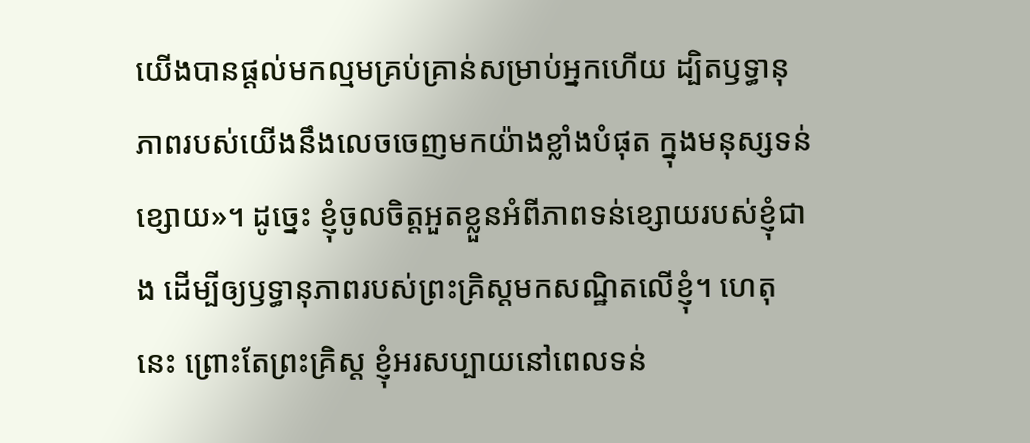យើងបានផ្ដល់មកល្មមគ្រប់គ្រាន់សម្រាប់អ្នកហើយ ដ្បិតឫទ្ធានុភាពរបស់យើងនឹងលេចចេញមកយ៉ាងខ្លាំងបំផុត ក្នុងមនុស្សទន់ខ្សោយ»។ ដូច្នេះ ខ្ញុំចូលចិត្តអួតខ្លួនអំពីភាពទន់ខ្សោយរបស់ខ្ញុំជាង ដើម្បីឲ្យឫទ្ធានុភាពរបស់ព្រះគ្រិស្តមកសណ្ឋិតលើខ្ញុំ។ ហេតុនេះ ព្រោះតែព្រះគ្រិស្ត ខ្ញុំអរសប្បាយនៅពេលទន់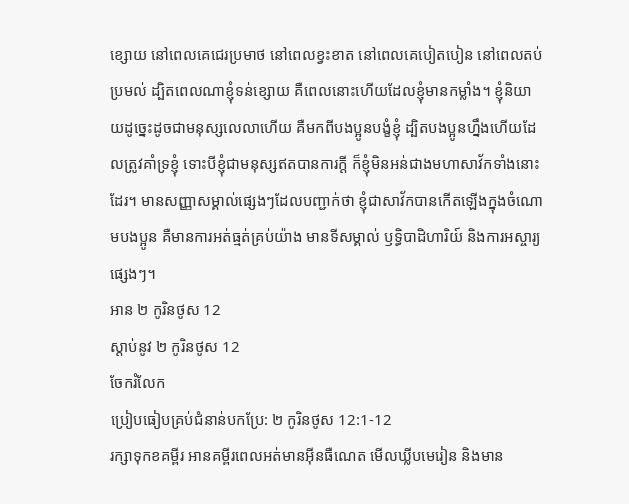ខ្សោយ នៅពេលគេជេរប្រមាថ នៅពេលខ្វះខាត នៅពេលគេបៀតបៀន នៅពេលតប់ប្រមល់ ដ្បិតពេលណាខ្ញុំទន់ខ្សោយ គឺពេលនោះហើយដែលខ្ញុំមានកម្លាំង។ ខ្ញុំនិយាយដូច្នេះដូចជាមនុស្សលេលាហើយ គឺមកពីបងប្អូនបង្ខំខ្ញុំ ដ្បិតបងប្អូនហ្នឹងហើយដែលត្រូវគាំទ្រខ្ញុំ ទោះបីខ្ញុំជាមនុស្សឥតបានការក្ដី ក៏ខ្ញុំមិនអន់ជាងមហាសាវ័កទាំងនោះដែរ។ មានសញ្ញាសម្គាល់ផ្សេងៗដែលបញ្ជាក់ថា ខ្ញុំជាសាវ័កបានកើតឡើងក្នុងចំណោមបងប្អូន គឺមានការអត់ធ្មត់គ្រប់យ៉ាង មានទីសម្គាល់ ឫទ្ធិបាដិហារិយ៍ និងការអស្ចារ្យផ្សេងៗ។
អាន ២ កូរិនថូស 12
ស្ដាប់នូវ ២ កូរិនថូស 12
ចែករំលែក
ប្រៀបធៀបគ្រប់ជំនាន់បកប្រែ: ២ កូរិនថូស 12:1-12
រក្សាទុកខគម្ពីរ អានគម្ពីរពេលអត់មានអ៊ីនធឺណេត មើលឃ្លីបមេរៀន និងមាន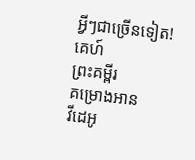អ្វីៗជាច្រើនទៀត!
គេហ៍
ព្រះគម្ពីរ
គម្រោងអាន
វីដេអូ